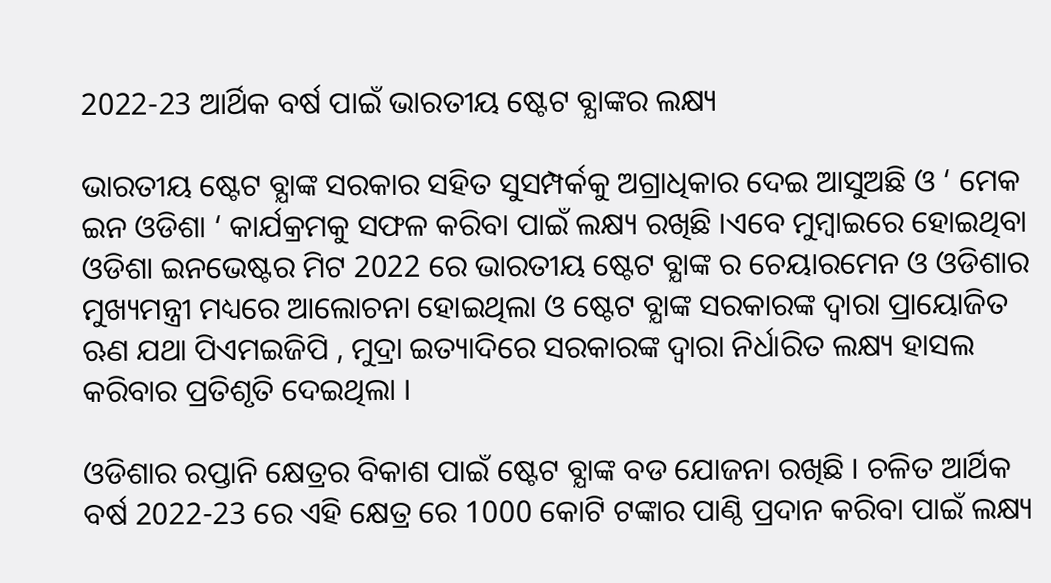2022-23 ଆର୍ଥିକ ବର୍ଷ ପାଇଁ ଭାରତୀୟ ଷ୍ଟେଟ ବ୍ଯାଙ୍କର ଲକ୍ଷ୍ୟ

ଭାରତୀୟ ଷ୍ଟେଟ ବ୍ଯାଙ୍କ ସରକାର ସହିତ ସୁସମ୍ପର୍କକୁ ଅଗ୍ରାଧିକାର ଦେଇ ଆସୁଅଛି ଓ ‘ ମେକ ଇନ ଓଡିଶା ‘ କାର୍ଯକ୍ରମକୁ ସଫଳ କରିବା ପାଇଁ ଲକ୍ଷ୍ୟ ରଖିଛି ।ଏବେ ମୁମ୍ବାଇରେ ହୋଇଥିବା ଓଡିଶା ଇନଭେଷ୍ଟର ମିଟ 2022 ରେ ଭାରତୀୟ ଷ୍ଟେଟ ବ୍ଯାଙ୍କ ର ଚେୟାରମେନ ଓ ଓଡିଶାର ମୁଖ୍ୟମନ୍ତ୍ରୀ ମଧ୍ୟରେ ଆଲୋଚନା ହୋଇଥିଲା ଓ ଷ୍ଟେଟ ବ୍ଯାଙ୍କ ସରକାରଙ୍କ ଦ୍ଵାରା ପ୍ରାୟୋଜିତ ଋଣ ଯଥା ପିଏମଇଜିପି , ମୁଦ୍ରା ଇତ୍ୟାଦିରେ ସରକାରଙ୍କ ଦ୍ଵାରା ନିର୍ଧାରିତ ଲକ୍ଷ୍ୟ ହାସଲ କରିବାର ପ୍ରତିଶୃତି ଦେଇଥିଲା ।

ଓଡିଶାର ରପ୍ତାନି କ୍ଷେତ୍ରର ବିକାଶ ପାଇଁ ଷ୍ଟେଟ ବ୍ଯାଙ୍କ ବଡ ଯୋଜନା ରଖିଛି । ଚଳିତ ଆର୍ଥିକ ବର୍ଷ 2022-23 ରେ ଏହି କ୍ଷେତ୍ର ରେ 1000 କୋଟି ଟଙ୍କାର ପାଣ୍ଠି ପ୍ରଦାନ କରିବା ପାଇଁ ଲକ୍ଷ୍ୟ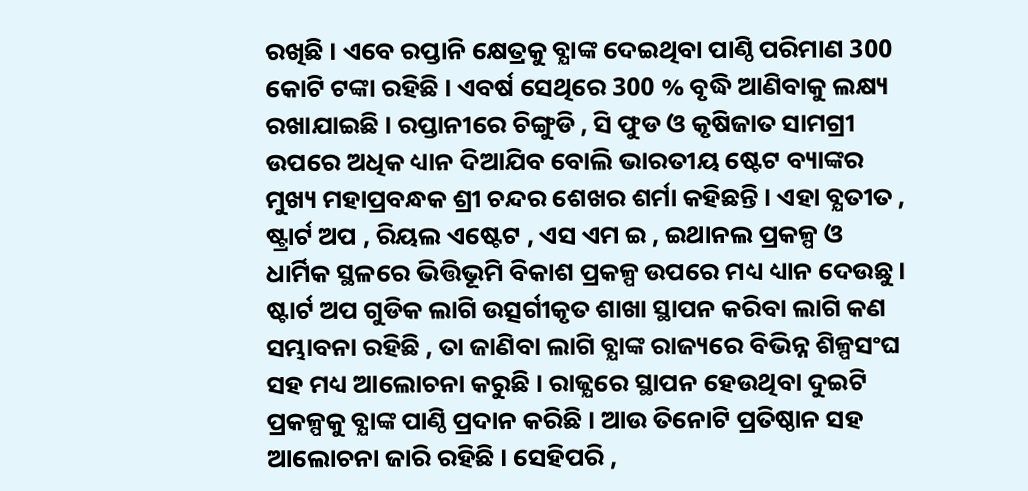ରଖିଛି । ଏବେ ରପ୍ତାନି କ୍ଷେତ୍ରକୁ ବ୍ଯାଙ୍କ ଦେଇଥିବା ପାଣ୍ଠି ପରିମାଣ 300 କୋଟି ଟଙ୍କା ରହିଛି । ଏବର୍ଷ ସେଥିରେ 300 % ବୃଦ୍ଧି ଆଣିବାକୁ ଲକ୍ଷ୍ୟ ରଖାଯାଇଛି । ରପ୍ତାନୀରେ ଚିଙ୍ଗୁଡି , ସି ଫୁଡ ଓ କୃଷିଜାତ ସାମଗ୍ରୀ ଉପରେ ଅଧିକ ଧ୍ୟାନ ଦିଆଯିବ ବୋଲି ଭାରତୀୟ ଷ୍ଟେଟ ବ୍ୟାଙ୍କର ମୁଖ୍ୟ ମହାପ୍ରବନ୍ଧକ ଶ୍ରୀ ଚନ୍ଦର ଶେଖର ଶର୍ମା କହିଛନ୍ତି । ଏହା ବ୍ଯତୀତ , ଷ୍ଟ୍ରାର୍ଟ ଅପ , ରିୟଲ ଏଷ୍ଟେଟ , ଏସ ଏମ ଇ , ଇଥାନଲ ପ୍ରକଳ୍ପ ଓ ଧାର୍ମିକ ସ୍ଥଳରେ ଭିତ୍ତିଭୂମି ବିକାଶ ପ୍ରକଳ୍ପ ଉପରେ ମଧ୍ୟ ଧ୍ୟାନ ଦେଉଛୁ । ଷ୍ଟାର୍ଟ ଅପ ଗୁଡିକ ଲାଗି ଉତ୍ସର୍ଗୀକୃତ ଶାଖା ସ୍ଥାପନ କରିବା ଲାଗି କଣ ସମ୍ଭାବନା ରହିଛି , ତା ଜାଣିବା ଲାଗି ବ୍ଯାଙ୍କ ରାଜ୍ୟରେ ବିଭିନ୍ନ ଶିଳ୍ପସଂଘ ସହ ମଧ୍ୟ ଆଲୋଚନା କରୁଛି । ରାଜ୍ଯରେ ସ୍ଥାପନ ହେଉଥିବା ଦୁଇଟି ପ୍ରକଳ୍ପକୁ ବ୍ଯାଙ୍କ ପାଣ୍ଠି ପ୍ରଦାନ କରିଛି । ଆଉ ତିନୋଟି ପ୍ରତିଷ୍ଠାନ ସହ ଆଲୋଚନା ଜାରି ରହିଛି । ସେହିପରି ,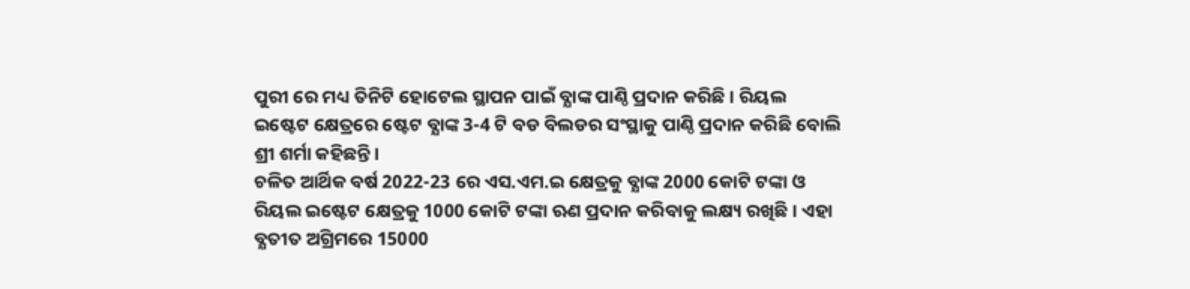ପୁରୀ ରେ ମଧ୍ୟ ତିନିଟି ହୋଟେଲ ସ୍ଥାପନ ପାଇଁ ବ୍ଯାଙ୍କ ପାଣ୍ଠି ପ୍ରଦାନ କରିଛି । ରିୟଲ ଇଷ୍ଟେଟ କ୍ଷେତ୍ରରେ ଷ୍ଟେଟ ବ୍ଯାଙ୍କ 3-4 ଟି ବଡ ବିଲଡର ସଂସ୍ଥାକୁ ପାଣ୍ଠି ପ୍ରଦାନ କରିଛି ବୋଲି ଶ୍ରୀ ଶର୍ମା କହିଛନ୍ତି ।
ଚଳିତ ଆର୍ଥିକ ବର୍ଷ 2022-23 ରେ ଏସ.ଏମ.ଇ କ୍ଷେତ୍ରକୁ ବ୍ଯାଙ୍କ 2000 କୋଟି ଟଙ୍କା ଓ ରିୟଲ ଇଷ୍ଟେଟ କ୍ଷେତ୍ରକୁ 1000 କୋଟି ଟଙ୍କା ଋଣ ପ୍ରଦାନ କରିବାକୁ ଲକ୍ଷ୍ୟ ରଖିଛି । ଏହା ବ୍ଯତୀତ ଅଗ୍ରିମରେ 15000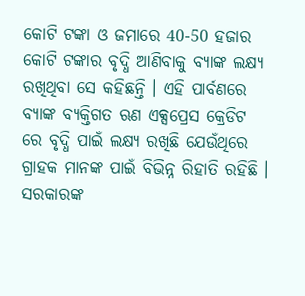କୋଟି ଟଙ୍କା ଓ ଜମାରେ 40-50 ହଜାର କୋଟି ଟଙ୍କାର ବୃଦ୍ଧି ଆଣିବାକୁ ବ୍ଯାଙ୍କ ଲକ୍ଷ୍ୟ ରଖିଥିବା ସେ କହିଛନ୍ତି । ଏହି ପାର୍ବଣରେ ବ୍ଯାଙ୍କ ବ୍ୟକ୍ତିଗତ ଋଣ ଏକ୍ସପ୍ରେସ କ୍ରେଡିଟ ରେ ବୃଦ୍ଧି ପାଇଁ ଲକ୍ଷ୍ୟ ରଖିଛି ଯେଉଁଥିରେ ଗ୍ରାହକ ମାନଙ୍କ ପାଇଁ ବିଭିନ୍ନ ରିହାତି ରହିଛି । ସରକାରଙ୍କ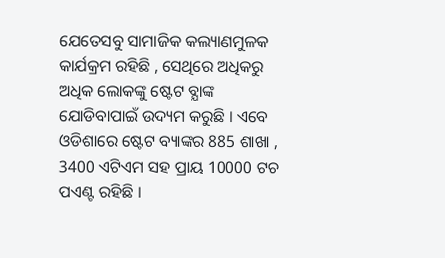ଯେତେସବୁ ସାମାଜିକ କଲ୍ୟାଣମୁଳକ କାର୍ଯକ୍ରମ ରହିଛି , ସେଥିରେ ଅଧିକରୁ ଅଧିକ ଲୋକଙ୍କୁ ଷ୍ଟେଟ ବ୍ଯାଙ୍କ ଯୋଡିବାପାଇଁ ଉଦ୍ୟମ କରୁଛି । ଏବେ ଓଡିଶାରେ ଷ୍ଟେଟ ବ୍ୟାଙ୍କର 885 ଶାଖା , 3400 ଏଟିଏମ ସହ ପ୍ରାୟ 10000 ଟଚ ପଏଣ୍ଟ ରହିଛି ।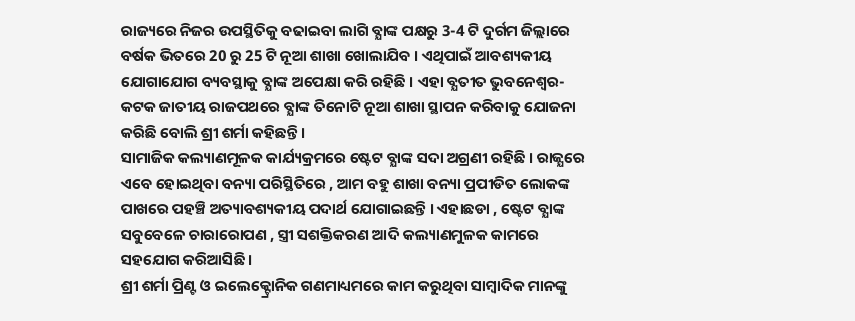ରାଜ୍ୟରେ ନିଜର ଉପସ୍ଥିତିକୁ ବଢାଇବା ଲାଗି ବ୍ଯାଙ୍କ ପକ୍ଷରୁ 3-4 ଟି ଦୁର୍ଗମ ଜିଲ୍ଲାରେ ବର୍ଷକ ଭିତରେ 20 ରୁ 25 ଟି ନୂଆ ଶାଖା ଖୋଲାଯିବ । ଏଥିପାଇଁ ଆବଶ୍ୟକୀୟ ଯୋଗାଯୋଗ ବ୍ୟବସ୍ଥାକୁ ବ୍ଯାଙ୍କ ଅପେକ୍ଷା କରି ରହିଛି । ଏହା ବ୍ଯତୀତ ଭୁବନେଶ୍ବର- କଟକ ଜାତୀୟ ରାଜପଥରେ ବ୍ଯାଙ୍କ ତିନୋଟି ନୂଆ ଶାଖା ସ୍ଥାପନ କରିବାକୁ ଯୋଜନା କରିଛି ବୋଲି ଶ୍ରୀ ଶର୍ମା କହିଛନ୍ତି ।
ସାମାଜିକ କଲ୍ୟାଣମୂଳକ କାର୍ଯ୍ୟକ୍ରମରେ ଷ୍ଟେଟ ବ୍ଯାଙ୍କ ସଦା ଅଗ୍ରଣୀ ରହିଛି । ରାଜ୍ଯରେ ଏବେ ହୋଇଥିବା ବନ୍ୟା ପରିସ୍ଥିତିରେ , ଆମ ବହୁ ଶାଖା ବନ୍ୟା ପ୍ରପୀଡିତ ଲୋକଙ୍କ ପାଖରେ ପହଞ୍ଚି ଅତ୍ୟାବଶ୍ୟକୀୟ ପଦାର୍ଥ ଯୋଗାଇଛନ୍ତି । ଏହାଛଡା , ଷ୍ଟେଟ ବ୍ଯାଙ୍କ ସବୁବେଳେ ଚାରାରୋପଣ , ସ୍ତ୍ରୀ ସଶକ୍ତିକରଣ ଆଦି କଲ୍ୟାଣମୁଳକ କାମରେ ସହଯୋଗ କରିଆସିଛି ।
ଶ୍ରୀ ଶର୍ମା ପ୍ରିଣ୍ଟ ଓ ଇଲେକ୍ଟ୍ରୋନିକ ଗଣମାଧ୍ୟମରେ କାମ କରୁଥିବା ସାମ୍ବାଦିକ ମାନଙ୍କୁ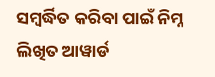ସମ୍ବର୍ଦ୍ଧିତ କରିବା ପାଇଁ ନିମ୍ନ ଲିଖିତ ଆୱାର୍ଡ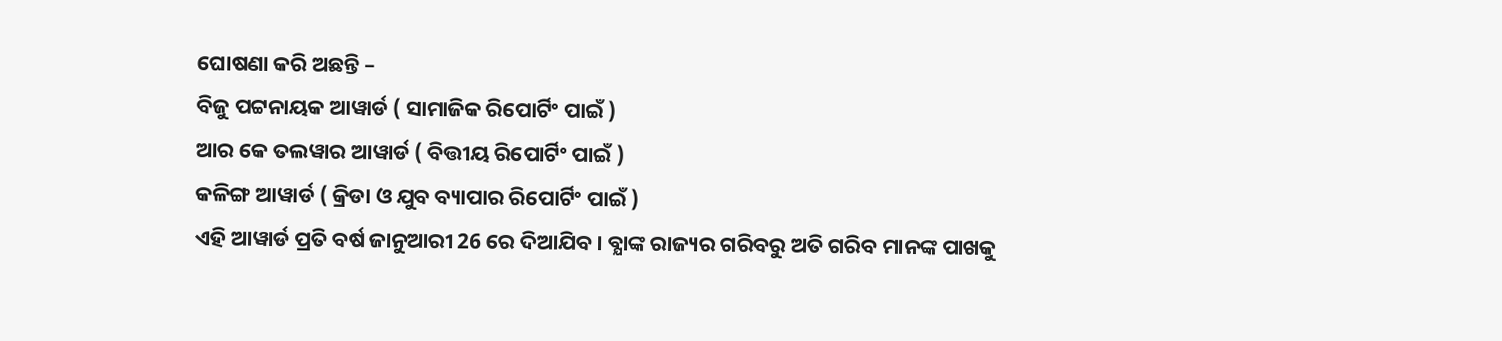ଘୋଷଣା କରି ଅଛନ୍ତି –
ବିଜୁ ପଟ୍ଟନାୟକ ଆୱାର୍ଡ ( ସାମାଜିକ ରିପୋର୍ଟିଂ ପାଇଁ )
ଆର କେ ତଲୱାର ଆୱାର୍ଡ ( ବିତ୍ତୀୟ ରିପୋର୍ଟିଂ ପାଇଁ )
କଳିଙ୍ଗ ଆୱାର୍ଡ ( କ୍ରିଡା ଓ ଯୁବ ବ୍ୟାପାର ରିପୋର୍ଟିଂ ପାଇଁ )
ଏହି ଆୱାର୍ଡ ପ୍ରତି ବର୍ଷ ଜାନୁଆରୀ 26 ରେ ଦିଆଯିବ । ବ୍ଯାଙ୍କ ରାଜ୍ୟର ଗରିବରୁ ଅତି ଗରିବ ମାନଙ୍କ ପାଖକୁ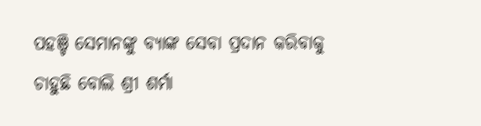ପହଞ୍ଚି ସେମାନଙ୍କୁ ବ୍ଯାଙ୍କ ସେବା ପ୍ରଦାନ କରିବାକୁ ଚାହୁଛି ବୋଲି ଶ୍ରୀ ଶର୍ମା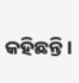କହିଛନ୍ତି ।